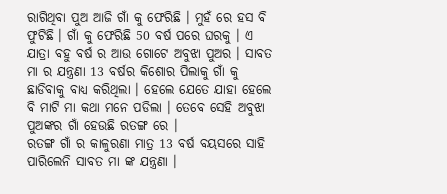ରାଗିଥିବା ପୁଅ ଆଜି ଗାଁ କୁ ଫେରିଛି । ମୁହଁ ରେ ହସ ବି ଫୁଟିଛି । ଗାଁ କୁ ଫେରିଛି 50 ବର୍ଷ ପରେ ଘରକୁ । ଏ ଯାତ୍ରା ବହୁ ବର୍ଷ ର ଆଉ ଗୋଟେ ଅବୁଝା ପୁଅର । ସାବତ ମା ର ଯନ୍ତ୍ରଣା 13 ବର୍ଷର କିଶୋର ପିଲାକୁ ଗାଁ କୁ ଛାଡିବାକୁ ବାଧ୍ୟ କରିଥିଲା । ହେଲେ ଯେତେ ଯାହା ହେଲେ ବି ମାଟି ମା କଥା ମନେ ପଡିଲା । ତେବେ ସେହି ଅବୁଝା ପୁଅଙ୍କର ଗାଁ ହେଉଛି ରତଙ୍ଗ ରେ ।
ରତଙ୍ଗ ଗାଁ ର କାଳୁରଣା ମାତ୍ର 13 ବର୍ଷ ବୟସରେ ସାହି ପାରିଲେନି ସାବତ ମା ଙ୍କ ଯନ୍ତ୍ରଣା ।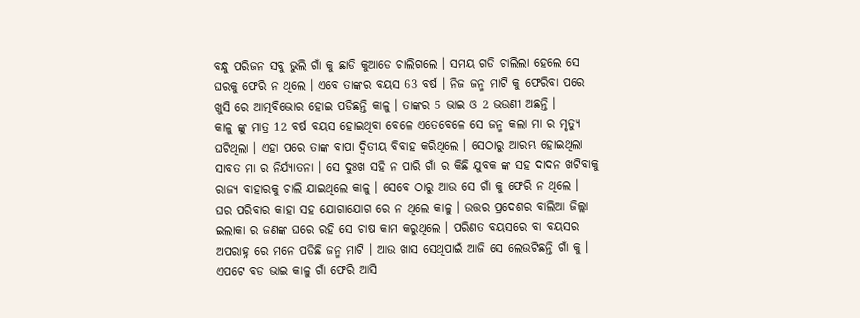ବନ୍ଧୁ ପରିଜନ ସବୁ ଭୁଲି ଗାଁ କୁ ଛାଡି କୁଆଡେ ଚାଲିଗଲେ । ସମୟ ଗଡି ଚାଲିଲା ହେଲେ ସେ ଘରକୁ ଫେରି ନ ଥିଲେ । ଏବେ ତାଙ୍କର ବୟସ 63 ବର୍ଷ । ନିଜ ଜନ୍ମ ମାଟି କୁ ଫେରିବା ପରେ ଖୁସି ରେ ଆତ୍ମବିଭୋର ହୋଇ ପଡିଛନ୍ତି କାଳୁ । ତାଙ୍କର 5 ଭାଇ ଓ 2 ଭଉଣୀ ଅଛନ୍ତି ।
କାଳୁ ଙ୍କୁ ମାତ୍ର 12 ବର୍ଷ ବୟସ ହୋଇଥିବା ବେଳେ ଏତେବେଳେ ସେ ଜନ୍ମ କଲା ମା ର ମୃତ୍ୟୁ ଘଟିଥିଲା । ଏହା ପରେ ତାଙ୍କ ବାପା ଦ୍ଵିତୀୟ ବିବାହ କରିଥିଲେ । ସେଠାରୁ ଆରମ୍ଭ ହୋଇଥିଲା ସାବତ ମା ର ନିର୍ଯ୍ୟାତନା । ସେ ଦୁଃଖ ସହି ନ ପାରି ଗାଁ ର କିଛି ଯୁବକ ଙ୍କ ସହ ଦାଦନ ଖଟିବାକୁ ରାଜ୍ୟ ବାହାରକୁ ଚାଲି ଯାଇଥିଲେ କାଳୁ । ସେବେ ଠାରୁ ଆଉ ସେ ଗାଁ କୁ ଫେରି ନ ଥିଲେ ।
ଘର ପରିବାର କାହା ସହ ଯୋଗାଯୋଗ ରେ ନ ଥିଲେ କାଳୁ । ଉତ୍ତର ପ୍ରଦେଶର ବାଲିଆ ଜିଲ୍ଲା ଇଲାକା ର ଜଣଙ୍କ ଘରେ ରହି ସେ ଚାଷ କାମ କରୁଥିଲେ । ପରିଣତ ବୟସରେ ବା ବୟସର ଅପରାହ୍ନ ରେ ମନେ ପଡିଛି ଜନ୍ମ ମାଟି । ଆଉ ଖାସ ସେଥିପାଇଁ ଆଜି ସେ ଲେଉଟିଛନ୍ତି ଗାଁ କୁ । ଏପଟେ ବଡ ଭାଇ କାଳୁ ଗାଁ ଫେରି ଆସି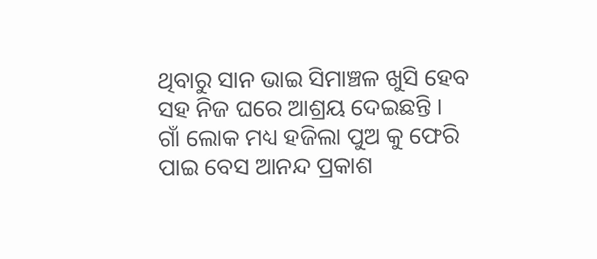ଥିବାରୁ ସାନ ଭାଇ ସିମାଞ୍ଚଳ ଖୁସି ହେବ ସହ ନିଜ ଘରେ ଆଶ୍ରୟ ଦେଇଛନ୍ତି ।
ଗାଁ ଲୋକ ମଧ୍ୟ ହଜିଲା ପୁଅ କୁ ଫେରି ପାଇ ବେସ ଆନନ୍ଦ ପ୍ରକାଶ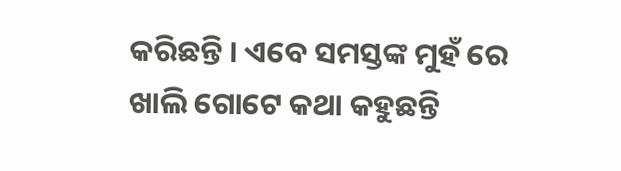କରିଛନ୍ତି । ଏବେ ସମସ୍ତଙ୍କ ମୁହଁ ରେ ଖାଲି ଗୋଟେ କଥା କହୁଛନ୍ତି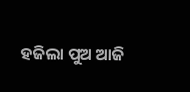ହଜିଲା ପୁଅ ଆଜି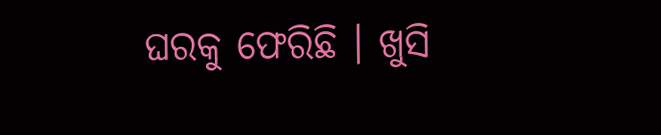ଘରକୁ ଫେରିଛି । ଖୁସି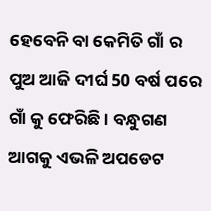ହେବେନି ବା କେମିତି ଗାଁ ର ପୁଅ ଆଜି ଦୀର୍ଘ 50 ବର୍ଷ ପରେ ଗାଁ କୁ ଫେରିଛି । ବନ୍ଧୁଗଣ ଆଗକୁ ଏଭଳି ଅପଡେଟ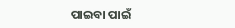ପାଇବା ପାଇଁ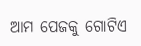ଆମ ପେଜକୁ ଗୋଟିଏ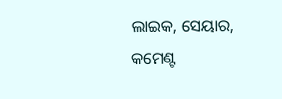ଲାଇକ, ସେୟାର, କମେଣ୍ଟ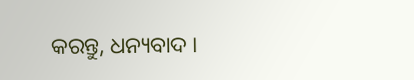କରନ୍ତୁ, ଧନ୍ୟବାଦ ।